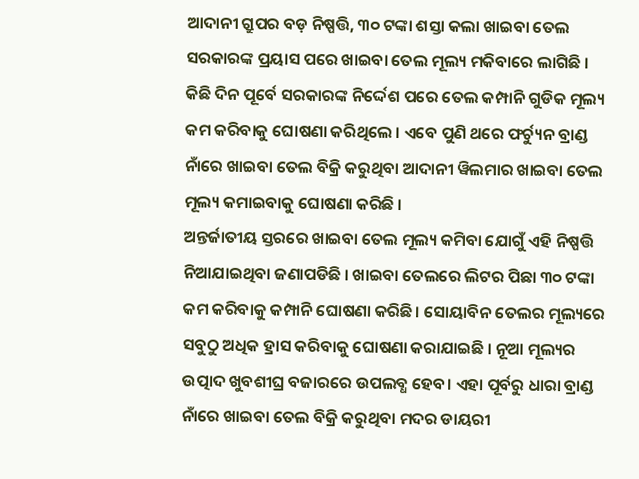ଆଦାନୀ ଗ୍ରୁପର ବଡ଼ ନିଷ୍ପତ୍ତି, ୩୦ ଟଙ୍କା ଶସ୍ତା କଲା ଖାଇବା ତେଲ
ସରକାରଙ୍କ ପ୍ରୟାସ ପରେ ଖାଇବା ତେଲ ମୂଲ୍ୟ ମକିବାରେ ଲାଗିଛି । କିଛି ଦିନ ପୂର୍ବେ ସରକାରଙ୍କ ନିର୍ଦ୍ଦେଶ ପରେ ତେଲ କମ୍ପାନି ଗୁଡିକ ମୂଲ୍ୟ କମ କରିବାକୁ ଘୋଷଣା କରିଥିଲେ । ଏବେ ପୁଣି ଥରେ ଫର୍ଚ୍ୟୁନ ବ୍ରାଣ୍ଡ ନାଁରେ ଖାଇବା ତେଲ ବିକ୍ରି କରୁଥିବା ଆଦାନୀ ୱିଲମାର ଖାଇବା ତେଲ ମୂଲ୍ୟ କମାଇବାକୁ ଘୋଷଣା କରିଛି ।
ଅନ୍ତର୍ଜାତୀୟ ସ୍ତରରେ ଖାଇବା ତେଲ ମୂଲ୍ୟ କମିବା ଯୋଗୁଁ ଏହି ନିଷ୍ପତ୍ତି ନିଆଯାଇଥିବା ଜଣାପଡିଛି । ଖାଇବା ତେଲରେ ଲିଟର ପିଛା ୩୦ ଟଙ୍କା କମ କରିବାକୁ କମ୍ପାନି ଘୋଷଣା କରିଛି। ସୋୟାବିନ ତେଲର ମୂଲ୍ୟରେ ସବୁଠୁ ଅଧିକ ହ୍ରାସ କରିବାକୁ ଘୋଷଣା କରାଯାଇଛି । ନୂଆ ମୂଲ୍ୟର ଉତ୍ପାଦ ଖୁବଶୀଘ୍ର ବଜାରରେ ଉପଲବ୍ଧ ହେବ। ଏହା ପୂର୍ବରୁ ଧାରା ବ୍ରାଣ୍ଡ ନାଁରେ ଖାଇବା ତେଲ ବିକ୍ରି କରୁଥିବା ମଦର ଡାୟରୀ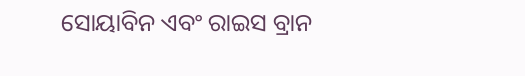ସୋୟାବିନ ଏବଂ ରାଇସ ବ୍ରାନ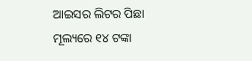ଆଇସର ଲିଟର ପିଛା ମୂଲ୍ୟରେ ୧୪ ଟଙ୍କା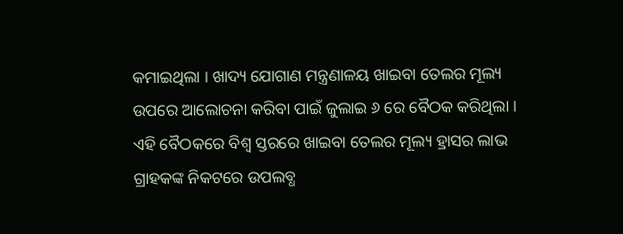କମାଇଥିଲା । ଖାଦ୍ୟ ଯୋଗାଣ ମନ୍ତ୍ରଣାଳୟ ଖାଇବା ତେଲର ମୂଲ୍ୟ ଉପରେ ଆଲୋଚନା କରିବା ପାଇଁ ଜୁଲାଇ ୬ ରେ ବୈଠକ କରିଥିଲା ।
ଏହି ବୈଠକରେ ବିଶ୍ୱ ସ୍ତରରେ ଖାଇବା ତେଲର ମୂଲ୍ୟ ହ୍ରାସର ଲାଭ ଗ୍ରାହକଙ୍କ ନିକଟରେ ଉପଲବ୍ଧ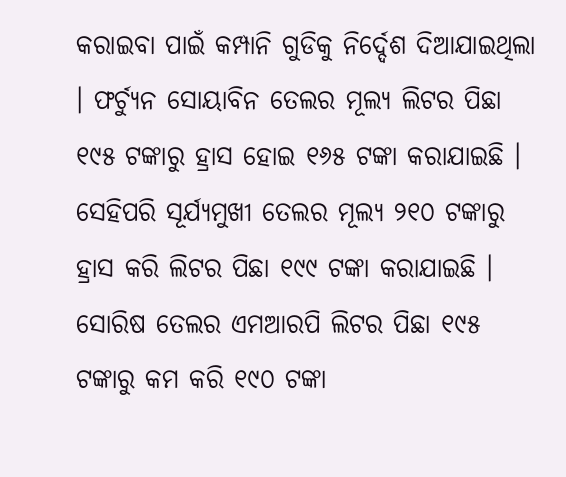କରାଇବା ପାଇଁ କମ୍ପାନି ଗୁଡିକୁ ନିର୍ଦ୍ଦେଶ ଦିଆଯାଇଥିଲା । ଫର୍ଚ୍ୟୁନ ସୋୟାବିନ ତେଲର ମୂଲ୍ୟ ଲିଟର ପିଛା ୧୯୫ ଟଙ୍କାରୁ ହ୍ରାସ ହୋଇ ୧୬୫ ଟଙ୍କା କରାଯାଇଛି । ସେହିପରି ସୂର୍ଯ୍ୟମୁଖୀ ତେଲର ମୂଲ୍ୟ ୨୧୦ ଟଙ୍କାରୁ ହ୍ରାସ କରି ଲିଟର ପିଛା ୧୯୯ ଟଙ୍କା କରାଯାଇଛି । ସୋରିଷ ତେଲର ଏମଆରପି ଲିଟର ପିଛା ୧୯୫ ଟଙ୍କାରୁ କମ କରି ୧୯୦ ଟଙ୍କା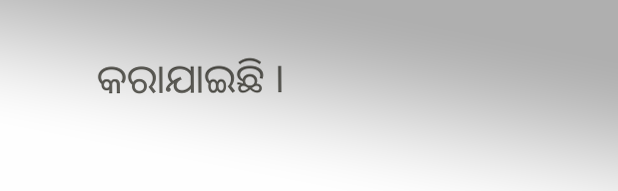କରାଯାଇଛି ।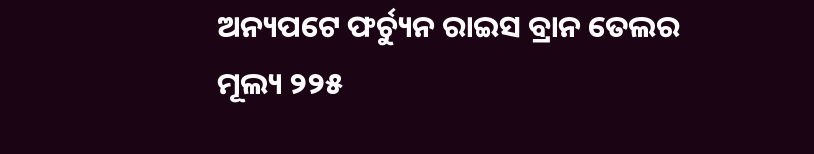ଅନ୍ୟପଟେ ଫର୍ଚ୍ୟୁନ ରାଇସ ବ୍ରାନ ତେଲର ମୂଲ୍ୟ ୨୨୫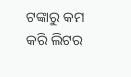ଟଙ୍କାରୁ କମ କରି ଲିଟର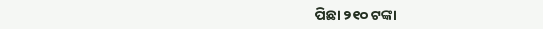ପିଛା ୨୧୦ ଟଙ୍କା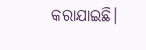କରାଯାଇଛି।